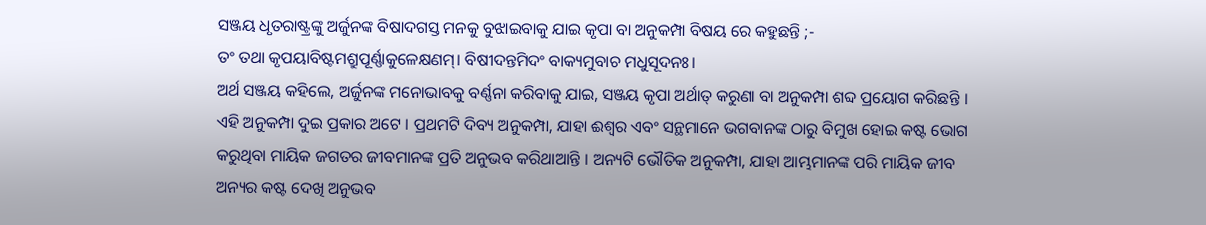ସଞ୍ଜୟ ଧୃତରାଷ୍ଟ୍ରଙ୍କୁ ଅର୍ଜୁନଙ୍କ ବିଷାଦଗସ୍ତ ମନକୁ ବୁଝାଇବାକୁ ଯାଇ କୃପା ବା ଅନୁକମ୍ପା ବିଷୟ ରେ କହୁଛନ୍ତି ;-
ତଂ ତଥା କୃପୟାବିଷ୍ଟମଶ୍ରୁପୂର୍ଣ୍ଣାକୁଳେକ୍ଷଣମ୍। ବିଷୀଦନ୍ତମିଦଂ ବାକ୍ୟମୁବାଚ ମଧୁସୂଦନଃ।
ଅର୍ଥ ସଞ୍ଜୟ କହିଲେ, ଅର୍ଜୁନଙ୍କ ମନୋଭାବକୁ ବର୍ଣ୍ଣନା କରିବାକୁ ଯାଇ, ସଞ୍ଜୟ କୃପା ଅର୍ଥାତ୍ କରୁଣା ବା ଅନୁକମ୍ପା ଶବ୍ଦ ପ୍ରୟୋଗ କରିଛନ୍ତି । ଏହି ଅନୁକମ୍ପା ଦୁଇ ପ୍ରକାର ଅଟେ । ପ୍ରଥମଟି ଦିବ୍ୟ ଅନୁକମ୍ପା, ଯାହା ଈଶ୍ୱର ଏବଂ ସନ୍ଥମାନେ ଭଗବାନଙ୍କ ଠାରୁ ବିମୁଖ ହୋଇ କଷ୍ଟ ଭୋଗ କରୁଥିବା ମାୟିକ ଜଗତର ଜୀବମାନଙ୍କ ପ୍ରତି ଅନୁଭବ କରିଥାଆନ୍ତି । ଅନ୍ୟଟି ଭୌତିକ ଅନୁକମ୍ପା, ଯାହା ଆମ୍ଭମାନଙ୍କ ପରି ମାୟିକ ଜୀବ ଅନ୍ୟର କଷ୍ଟ ଦେଖି ଅନୁଭବ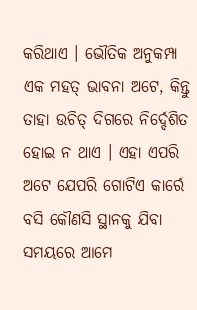କରିଥାଏ । ଭୌତିକ ଅନୁକମ୍ପା ଏକ ମହତ୍ ଭାବନା ଅଟେ, କିନ୍ତୁ ତାହା ଉଚିତ୍ ଦିଗରେ ନିର୍ଦ୍ଦେଶିତ ହୋଇ ନ ଥାଏ । ଏହା ଏପରି ଅଟେ ଯେପରି ଗୋଟିଏ କାର୍ରେ ବସି କୌଣସି ସ୍ଥାନକୁ ଯିବା ସମୟରେ ଆମେ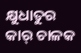କ୍ଷୁଧାତୁର କାର୍ ଚାଳକ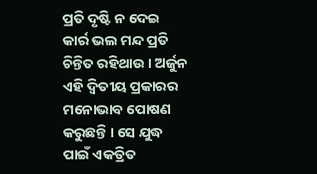ପ୍ରତି ଦୃଷ୍ଟି ନ ଦେଇ କାର୍ର ଭଲ ମନ୍ଦ ପ୍ରତି ଚିନ୍ତିତ ରହିଥାଉ । ଅର୍ଜୁନ ଏହି ଦ୍ୱିତୀୟ ପ୍ରକାରର ମନୋଭାବ ପୋଷଣ କରୁଛନ୍ତି । ସେ ଯୁଦ୍ଧ ପାଇଁ ଏକତ୍ରିତ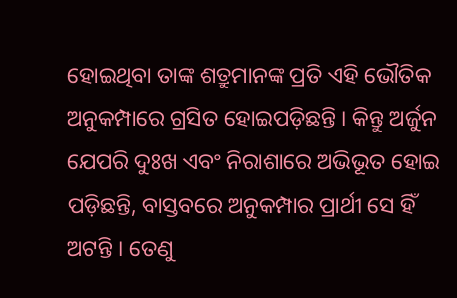ହୋଇଥିବା ତାଙ୍କ ଶତ୍ରୁମାନଙ୍କ ପ୍ରତି ଏହି ଭୌତିକ ଅନୁକମ୍ପାରେ ଗ୍ରସିତ ହୋଇପଡ଼ିଛନ୍ତି । କିନ୍ତୁ ଅର୍ଜୁନ ଯେପରି ଦୁଃଖ ଏବଂ ନିରାଶାରେ ଅଭିଭୂତ ହୋଇ ପଡ଼ିଛନ୍ତି, ବାସ୍ତବରେ ଅନୁକମ୍ପାର ପ୍ରାର୍ଥୀ ସେ ହିଁ ଅଟନ୍ତି । ତେଣୁ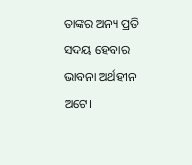ତାଙ୍କର ଅନ୍ୟ ପ୍ରତି ସଦୟ ହେବାର ଭାବନା ଅର୍ଥହୀନ ଅଟେ।